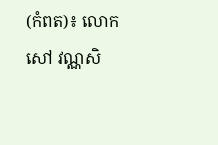(កំពត)៖ លោក សៅ វណ្ណសិ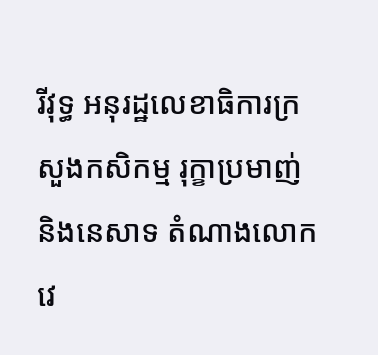រីវុទ្ធ អនុរដ្ឋលេខាធិការក្រសួងកសិកម្ម រុក្ខាប្រមាញ់ និងនេសាទ តំណាងលោក វេ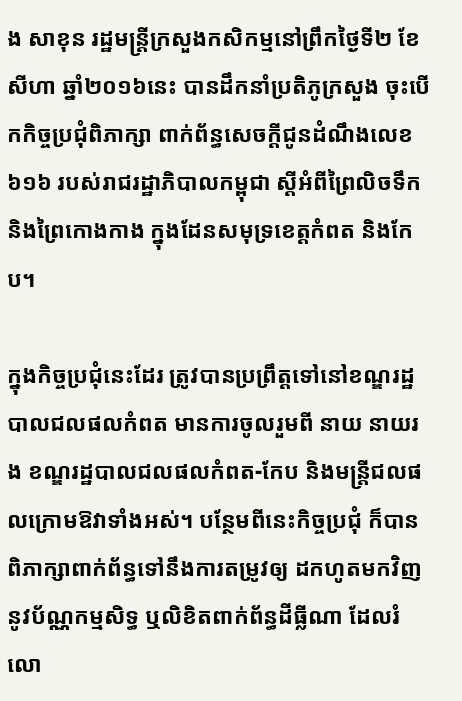ង សាខុន រដ្ឋមន្ត្រីក្រសួងកសិកម្មនៅព្រឹកថ្ងៃទី២ ខែសីហា ឆ្នាំ២០១៦នេះ បានដឹកនាំប្រតិភូក្រសួង ចុះបើកកិច្ចប្រជុំពិភាក្សា ពាក់ព័ន្ធសេចក្ដីជូនដំណឹងលេខ៦១៦ របស់រាជរដ្ឋាភិបាលកម្ពុជា ស្តីអំពីព្រៃលិចទឹក និងព្រៃកោងកាង ក្នុងដែនសមុទ្រខេត្តកំពត និងកែប។

ក្នុងកិច្ចប្រជុំនេះដែរ ត្រូវបានប្រព្រឹត្តទៅនៅខណ្ឌរដ្ឋបាលជលផលកំពត មានការចូលរួមពី នាយ នាយរង ខណ្ឌរដ្ឋបាលជលផលកំពត-កែប និងមន្ត្រីជលផលក្រោមឱវាទាំងអស់។ បន្ថែមពីនេះកិច្ចប្រជុំ ក៏បានពិភាក្សាពាក់ព័ន្ធទៅនឹងការតម្រូវឲ្យ ដកហូតមកវិញ នូវប័ណ្ណកម្មសិទ្ធ ឬលិខិតពាក់ព័ន្ធដីធ្លីណា ដែលរំលោ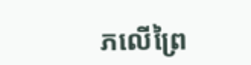ភលើព្រៃ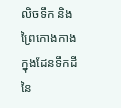លិចទឹក និងព្រៃកោងកាង ក្នុងដែនទឹកដីនៃ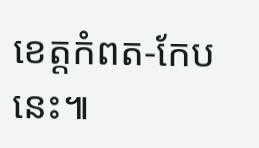ខេត្តកំពត-កែបនេះ៕